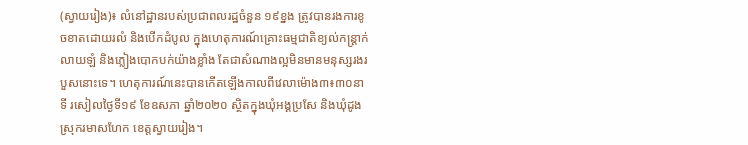(ស្វាយរៀង)៖ លំនៅដ្ឋានរបស់ប្រជាពលរដ្ឋចំនួន ១៩ខ្នង ត្រូវបានរងការខូចខាតដោយរលំ និងបើកដំបូល ក្នុងហេតុការណ៍គ្រោះធម្មជាតិខ្យល់កន្ត្រាក់លាយឡំ និងភ្លៀងបោកបក់យ៉ាងខ្លាំង តែជាសំណាងល្អមិនមានមនុស្សរងរបួសនោះទេ។ ហេតុការណ៍នេះបានកើតឡើងកាលពីវេលាម៉ោង៣៖៣០នាទី រសៀលថ្ងៃទី១៩ ខែឧសភា ឆ្នាំ២០២០ ស្ថិតក្នុងឃុំអង្គប្រសែ និងឃុំដូង ស្រុករមាសហែក ខេត្តស្វាយរៀង។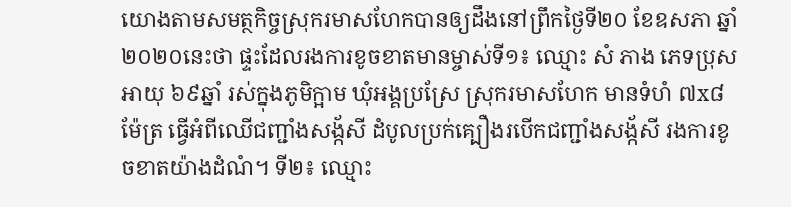យោងតាមសមត្ថកិច្ចស្រុករមាសហែកបានឲ្យដឹងនៅព្រឹកថ្ងៃទី២០ ខែឧសភា ឆ្នាំ២០២០នេះថា ផ្ទះដែលរងការខូចខាតមានម្ចាស់ទី១៖ ឈ្មោះ សំ ភាង ភេទប្រុសអាយុ ៦៩ឆ្នាំ រស់ក្នុងភូមិក្អាម ឃុំអង្គប្រស្រែ ស្រុករមាសហែក មានទំហំ ៧x៨ម៉ែត្រ ធ្វើអំពីឈើជញ្ជាំងសង្ក័សី ដំបូលប្រក់គ្បឿងរបើកជញ្ជាំងសង្ក័សី រងការខូចខាតយ៉ាងដំណំ។ ទី២៖ ឈ្មោះ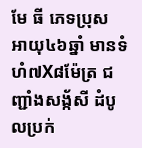មែ ធី ភេទប្រុស អាយុ៤៦ឆ្នាំ មានទំហំ៧X៨ម៉ែត្រ ជញ្ជាំងសង្ក័សី ដំបូលប្រក់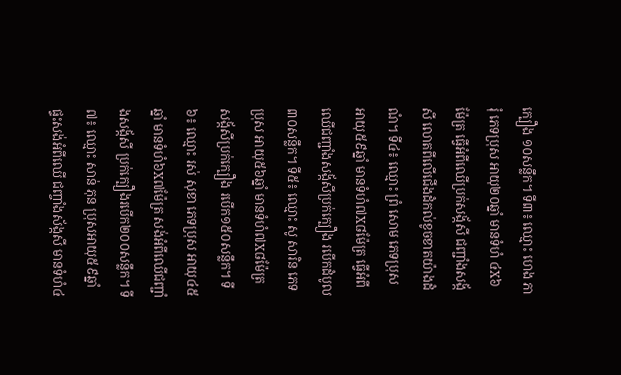ក្បឿង ១០សន្លឹក។ ទី៣៖ ឈ្មោះ ហេង ភារុំ ភេទប្រុស អាយុ២០ឆ្នាំ មានទំហំ ៤X៦ម៉ែត្រ ធ្វើអំពីឈើប្រក់សង្ក័សី ជញ្ជាំងសង្ក័សី លោតពីលើជើងដំកល់ខូចខាតយ៉ាងដំណំ។ ទី៤៖ ឈ្មោះ ព្រំ សោម ភេទប្រុស អាយុ៥៩ឆ្នាំ មានទំហំ៧X៨ម៉ែត្រ ធ្វើអំពីឈើជញ្ជាំងសង្ក័សីប្រក់ក្បឿង របើកដំបូល៣០សន្លឹក។ ទី៥៖ ឈ្មោះ សូ សារិន ភេទប្រុស អាយុ៥៦ឆ្នាំ មានទំហំ៧X៨ម៉ែត្រ សង្ក័សីប្រក់ក្បឿង របើក១៥០សន្លឹក។ ទី៦៖ ឈ្មោះ រស់ សុខា ភេទប្រុស អាយុ៤៥ឆ្នាំ មានទំហំ៦X៧ម៉ែត្រ សង់អំពីឈើជញ្ជាំងសង្ក័សី ប្រក់ក្បឿងរបើក២០០សន្លឹក។ ទី៧៖ ឈ្មោះ សាន់ ភុន ប្រុសអាយុ៥៩ឆ្នាំ ផ្ទះសង់អំពីឈើ ជញ្ចាំងស័ង្កសី មានទំហំ៤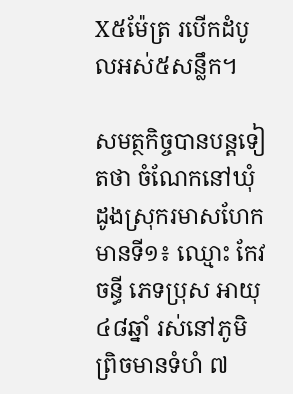X៥ម៉ែត្រ របើកដំបូលអស់៥សន្លឹក។

សមត្ថកិច្ចបានបន្តទៀតថា ចំណែកនៅឃុំដូងស្រុករមាសហែក មានទី១៖ ឈ្មោះ កែវ ចន្ធី ភេទប្រុស អាយុ ៤៨ឆ្នាំ រស់នៅភូមិព្រិចមានទំហំ ៧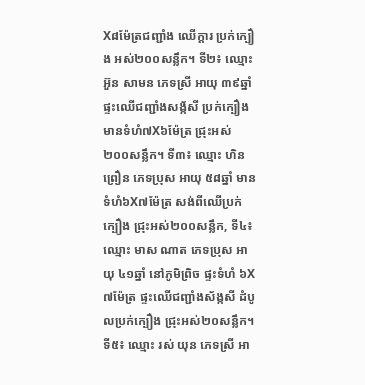X៨ម៉ែត្រជញ្ជាំង ឈើក្តារ ប្រក់ក្បឿង អស់២០០សន្លឹក។ ទី២៖ ឈ្មោះ អ៊ួន សាមន ភេទស្រី អាយុ ៣៩ឆ្នាំ ផ្ទះឈើជញ្ជាំងសង្ក័សី ប្រក់ក្បឿង មានទំហំ៧X៦ម៉ែត្រ ជ្រុះអស់ ២០០សន្លឹក។ ទី៣៖ ឈ្មោះ ហិន ព្រឿន ភេទប្រុស អាយុ ៥៨ឆ្នាំ មានទំហំ៦X៧ម៉ែត្រ សង់ពីឈើប្រក់ក្បឿង ជ្រុះអស់២០០សន្លឹក, ទី៤៖ឈ្មោះ មាស ណាត ភេទប្រុស អាយុ ៤១ឆ្នាំ នៅភូមិព្រិច ផ្ទះទំហំ ៦X៧ម៉ែត្រ ផ្ទះឈើជញ្ជាំងស័ង្កសី ដំបូលប្រក់ក្បឿង ជ្រុះអស់២០សន្លឹក។ ទី៥៖ ឈ្មោះ រស់ យុន ភេទស្រី អា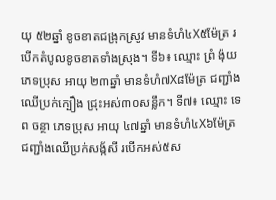យុ ៥២ឆ្នាំ ខូចខាតជង្រុកស្រូវ មានទំហំ៤X៥ម៉ែត្រ របើកតំបូលខូចខាតទាំងស្រុង។ ទី៦៖ ឈ្មោះ ព្រំ ង៉ុយ ភេទប្រុស អាយុ ២៣ឆ្នាំ មានទំហំ៧X៨ម៉ែត្រ ជញ្ជាំងឈើប្រក់ក្បឿង ជ្រុះអស់៣០សន្លឹក។ ទី៧៖ ឈ្មោះ ទេព ចន្ថា ភេទប្រុស អាយុ ៤៧ឆ្នាំ មានទំហំ៤X៦ម៉ែត្រ ជញ្ជាំងឈើប្រក់សង្ក័សី របើកអស់៥ស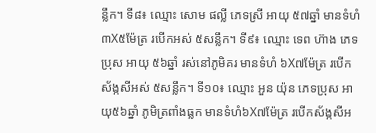ន្លឹក។ ទី៨៖ ឈ្មោះ សោម ផល្លី ភេទស្រី អាយុ ៥៧ឆ្នាំ មានទំហំ៣X៥ម៉ែត្រ របើកអស់ ៥សន្លឹក។ ទី៩៖ ឈ្មោះ ទេព ហ៊ាង ភេទប្រុស អាយុ ៥៦ឆ្នាំ រស់នៅភូមិគរ មានទំហំ ៦X៧ម៉ែត្រ របើកស័ង្កសីអស់ ៥សន្លឹក។ ទី១០៖ ឈ្មោះ អួន យ៉ុន ភេទប្រុស អាយុ៥៦ឆ្នាំ ភូមិត្រពាំងធ្លក មានទំហំ៦X៧ម៉ែត្រ របើកស័ង្កសីអ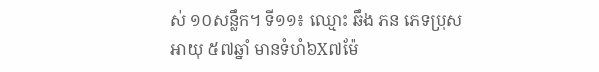ស់ ១០សន្លឹក។ ទី១១៖ ឈ្មោះ ឆឹង ភន ភេទប្រុស អាយុ ៥៧ឆ្នាំ មានទំហំ៦X៧ម៉ែ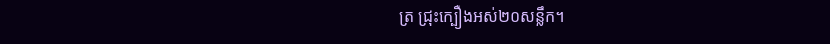ត្រ ជ្រុះក្បឿងអស់២០សន្លឹក។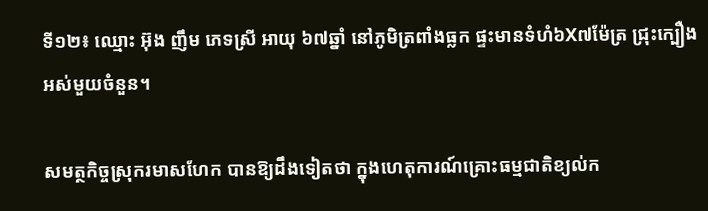ទី១២៖ ឈ្មោះ អ៊ុង ញឹម ភេទស្រី អាយុ ៦៧ឆ្នាំ នៅភូមិត្រពាំងធ្លក ផ្ទះមានទំហំ៦X៧ម៉ែត្រ ជ្រុះក្បឿងអស់មួយចំនួន។

សមត្ថកិច្ចស្រុករមាសហែក បានឱ្យដឹងទៀតថា ក្នុងហេតុការណ៍គ្រោះធម្មជាតិខ្យល់ក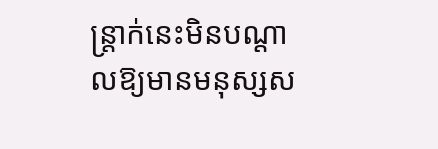ន្ត្រាក់នេះមិនបណ្ដាលឱ្យមានមនុស្សស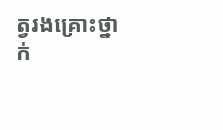ត្វរងគ្រោះថ្នាក់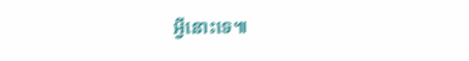អ្វីនោះទេ៕